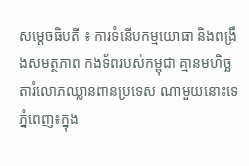សម្ដេចធិបតី ៖ ការទំនើបកម្មយោធា និងពង្រឹងសមត្ថភាព កងទ័ពរបស់កម្ពុជា គ្មានមហិច្ឆតារំលោភឈ្លានពានប្រទេស ណាមួយនោះទេ
ភ្នំពេញ៖ក្នុង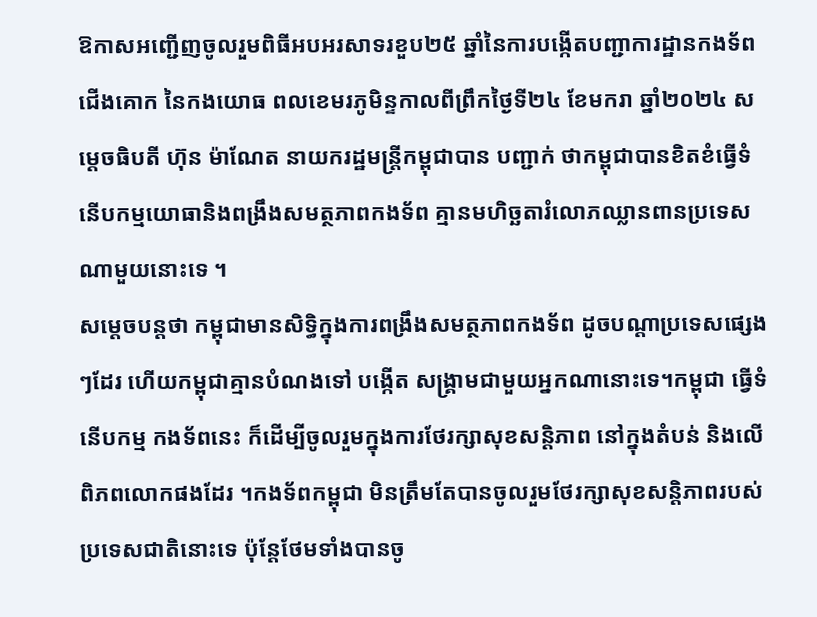ឱកាសអញ្ជើញចូលរួមពិធីអបអរសាទរខួប២៥ ឆ្នាំនៃការបង្កើតបញ្ជាការដ្ឋានកងទ័ពជើងគោក នៃកងយោធ ពលខេមរភូមិន្ទកាលពីព្រឹកថ្ងៃទី២៤ ខែមករា ឆ្នាំ២០២៤ សម្តេចធិបតី ហ៊ុន ម៉ាណែត នាយករដ្ឋមន្រ្តីកម្ពុជាបាន បញ្ជាក់ ថាកម្ពុជាបានខិតខំធ្វើទំនើបកម្មយោធានិងពង្រឹងសមត្ថភាពកងទ័ព គ្មានមហិច្ឆតារំលោភឈ្លានពានប្រទេសណាមួយនោះទេ ។
សម្តេចបន្តថា កម្ពុជាមានសិទ្ធិក្នុងការពង្រឹងសមត្ថភាពកងទ័ព ដូចបណ្តាប្រទេសផ្សេងៗដែរ ហើយកម្ពុជាគ្មានបំណងទៅ បង្កើត សង្រ្គាមជាមួយអ្នកណានោះទេ។កម្ពុជា ធ្វើទំនើបកម្ម កងទ័ពនេះ ក៏ដើម្បីចូលរួមក្នុងការថែរក្សាសុខសន្តិភាព នៅក្នុងតំបន់ និងលើពិភពលោកផងដែរ ។កងទ័ពកម្ពុជា មិនត្រឹមតែបានចូលរួមថែរក្សាសុខសន្តិភាពរបស់ប្រទេសជាតិនោះទេ ប៉ុន្តែថែមទាំងបានចូ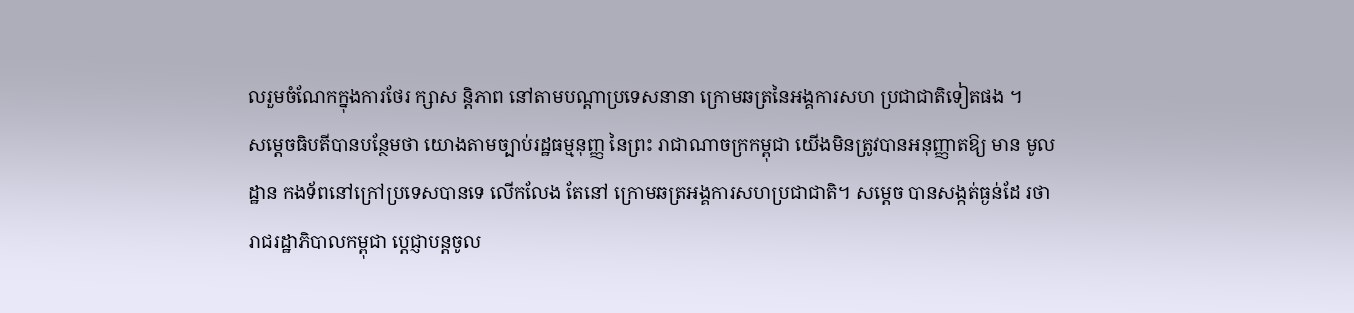លរួមចំណែកក្នុងការថែរ ក្សាស ន្តិភាព នៅតាមបណ្តាប្រទេសនានា ក្រោមឆត្រនៃអង្គការសហ ប្រជាជាតិទៀតផង ។
សម្តេចធិបតីបានបន្ថែមថា យោងតាមច្បាប់រដ្ឋធម្មនុញ្ញ នៃព្រះ រាជាណាចក្រកម្ពុជា យើងមិនត្រូវបានអនុញ្ញាតឱ្យ មាន មូលដ្ឋាន កងទ័ពនៅក្រៅប្រទេសបានទេ លើកលែង តែនៅ ក្រោមឆត្រអង្គការសហប្រជាជាតិ។ សម្តេច បានសង្កត់ធ្ងន់ដែ រថា រាជរដ្ឋាភិបាលកម្ពុជា ប្តេជ្ញាបន្តចូល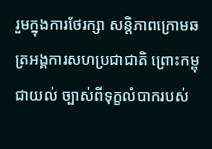រួមក្នុងការថែរក្សា សន្តិភាពក្រោមឆត្រអង្គការសហប្រជាជាតិ ព្រោះកម្ពុជាយល់ ច្បាស់ពីទុក្ខលំបាករបស់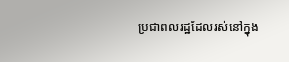ប្រជាពលរដ្ឋដែលរស់នៅក្នុង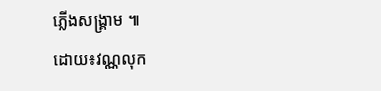ភ្លើងសង្គ្រាម ៕
ដោយ៖វណ្ណលុក